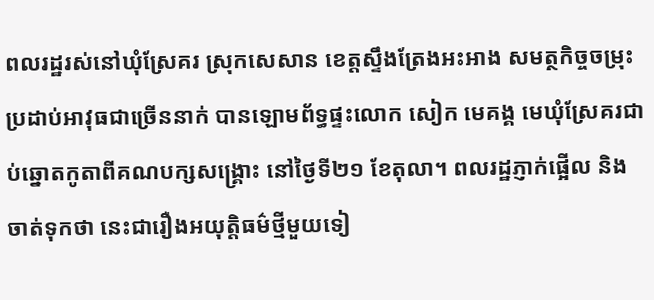ពលរដ្ឋរស់នៅឃុំស្រែគរ ស្រុកសេសាន ខេត្តស្ទឹងត្រែងអះអាង សមត្ថកិច្ចចម្រុះប្រដាប់អាវុធជាច្រើននាក់ បានឡោមព័ទ្ធផ្ទះលោក សៀក មេគង្គ មេឃុំស្រែគរជាប់ឆ្នោតកូតាពីគណបក្សសង្គ្រោះ នៅថ្ងៃទី២១ ខែតុលា។ ពលរដ្ឋភ្ញាក់ផ្អើល និងចាត់ទុកថា នេះជារឿងអយុត្តិធម៌ថ្មីមួយទៀ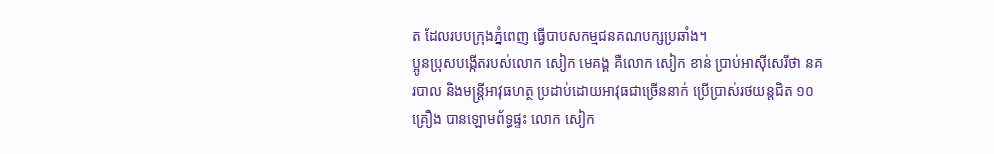ត ដែលរបបក្រុងភ្នំពេញ ធ្វើបាបសកម្មជនគណបក្សប្រឆាំង។
ប្អូនប្រុសបង្កើតរបស់លោក សៀក មេគង្គ គឺលោក សៀក ខាន់ ប្រាប់អាស៊ីសេរីថា នគរបាល និងមន្ត្រីអាវុធហត្ថ ប្រដាប់ដោយអាវុធជាច្រើននាក់ ប្រើប្រាស់រថយន្តជិត ១០គ្រឿង បានឡោមព័ទ្ធផ្ទះ លោក សៀក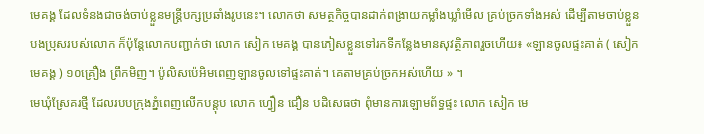មេគង្គ ដែលទំនងជាចង់ចាប់ខ្លួនមន្ត្រីបក្សប្រឆាំងរូបនេះ។ លោកថា សមត្ថកិច្ចបានដាក់ពង្រាយកម្លាំងឃ្លាំមើល គ្រប់ច្រកទាំងអស់ ដើម្បីតាមចាប់ខ្លួនបងប្រុសរបស់លោក ក៏ប៉ុន្តែលោកបញ្ជាក់ថា លោក សៀក មេគង្គ បានភៀសខ្លួនទៅរកទីកន្លែងមានសុវត្ថិភាពរួចហើយ៖ «ឡានចូលផ្ទះគាត់ ( សៀក មេគង្គ ) ១០គ្រឿង ព្រឹកមិញ។ ប៉ូលិសប៉េអិមពេញឡានចូលទៅផ្ទះគាត់។ គេតាមគ្រប់ច្រកអស់ហើយ » ។
មេឃុំស្រែគរថ្មី ដែលរបបក្រុងភ្នំពេញលើកបន្តុប លោក ហ្វឿន ជឿន បដិសេធថា ពុំមានការឡោមព័ទ្ធផ្ទះ លោក សៀក មេ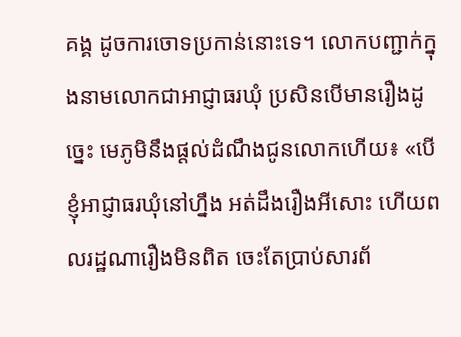គង្គ ដូចការចោទប្រកាន់នោះទេ។ លោកបញ្ជាក់ក្នុងនាមលោកជាអាជ្ញាធរឃុំ ប្រសិនបើមានរឿងដូច្នេះ មេភូមិនឹងផ្ដល់ដំណឹងជូនលោកហើយ៖ «បើខ្ញុំអាជ្ញាធរឃុំនៅហ្នឹង អត់ដឹងរឿងអីសោះ ហើយពលរដ្ឋណារឿងមិនពិត ចេះតែប្រាប់សារព័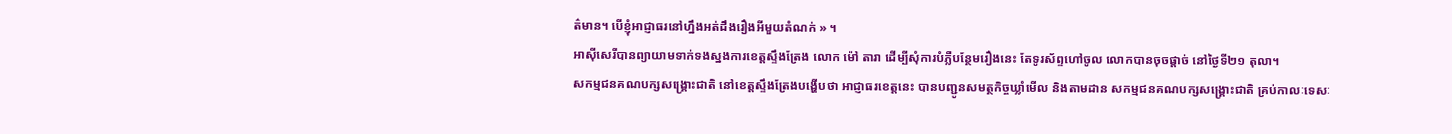ត៌មាន។ បើខ្ញុំអាជ្ញាធរនៅហ្នឹងអត់ដឹងរឿងអីមួយតំណក់ » ។
អាស៊ីសេរីបានព្យាយាមទាក់ទងស្នងការខេត្តស្ទឹងត្រែង លោក ម៉ៅ តារា ដើម្បីសុំការបំភ្លឺបន្ថែមរឿងនេះ តែទូរស័ព្ទហៅចូល លោកបានចុចផ្ដាច់ នៅថ្ងៃទី២១ តុលា។
សកម្មជនគណបក្សសង្គ្រោះជាតិ នៅខេត្តស្ទឹងត្រែងបង្ហើបថា អាជ្ញាធរខេត្តនេះ បានបញ្ជូនសមត្ថកិច្ចឃ្លាំមើល និងតាមដាន សកម្មជនគណបក្សសង្គ្រោះជាតិ គ្រប់កាលៈទេសៈ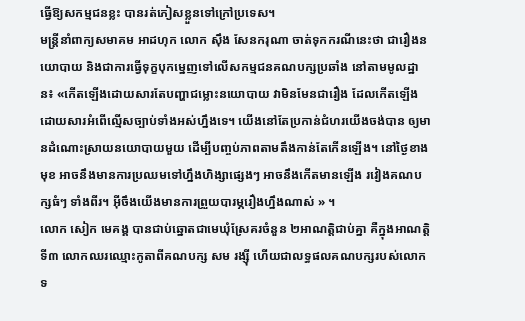ធ្វើឱ្យសកម្មជនខ្លះ បានរត់ភៀសខ្លួនទៅក្រៅប្រទេស។
មន្ត្រីនាំពាក្យសមាគម អាដហុក លោក ស៊ឹង សែនករុណា ចាត់ទុកករណីនេះថា ជារឿងនយោបាយ និងជាការធ្វើទុក្ខបុកម្នេញទៅលើសកម្មជនគណបក្សប្រឆាំង នៅតាមមូលដ្ឋាន៖ «កើតឡើងដោយសារតែបញ្ហាជម្លោះនយោបាយ វាមិនមែនជារឿង ដែលកើតឡើង ដោយសារអំពើល្មើសច្បាប់ទាំងអស់ហ្នឹងទេ។ យើងនៅតែប្រកាន់ជំហរយើងចង់បាន ឲ្យមានដំណោះស្រាយនយោបាយមួយ ដើម្បីបញ្ចប់ភាពតាមតឹងកាន់តែកើនឡើង។ នៅថ្ងៃខាងមុខ អាចនឹងមានការប្រឈមទៅហ្នឹងហិង្សាផ្សេងៗ អាចនឹងកើតមានឡើង រវៀងគណបក្សធំៗ ទាំងពីរ។ អ៊ីចឹងយើងមានការព្រួយបារម្ភរឿងហ្នឹងណាស់ » ។
លោក សៀក មេគង្គ បានជាប់ឆ្នោតជាមេឃុំស្រែគរចំនួន ២អាណត្តិជាប់គ្នា គឺក្នុងអាណត្តិទី៣ លោកឈរឈ្មោះកូតាពីគណបក្ស សម រង្ស៊ី ហើយជាលទ្ធផលគណបក្សរបស់លោកទ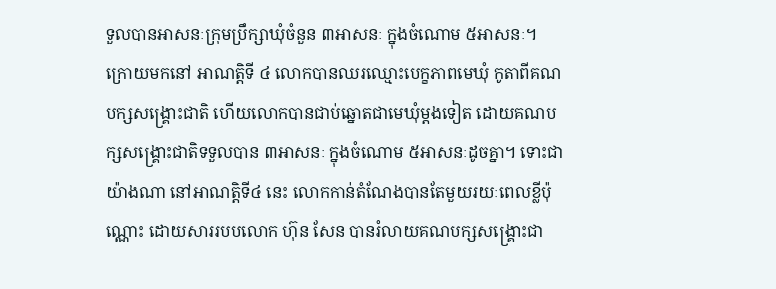ទួលបានអាសនៈក្រុមប្រឹក្សាឃុំចំនួន ៣អាសនៈ ក្នុងចំណោម ៥អាសនៈ។ ក្រោយមកនៅ អាណត្តិទី ៤ លោកបានឈរឈ្មោះបេក្ខភាពមេឃុំ កូតាពីគណបក្សសង្គ្រោះជាតិ ហើយលោកបានជាប់ឆ្នោតជាមេឃុំម្ដងទៀត ដោយគណបក្សសង្គ្រោះជាតិទទួលបាន ៣អាសនៈ ក្នុងចំណោម ៥អាសនៈដូចគ្នា។ ទោះជាយ៉ាងណា នៅអាណត្តិទី៤ នេះ លោកកាន់តំណែងបានតែមួយរយៈពេលខ្លីប៉ុណ្ណោះ ដោយសាររបបលោក ហ៊ុន សែន បានរំលាយគណបក្សសង្គ្រោះជា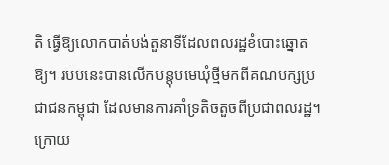តិ ធ្វើឱ្យលោកបាត់បង់តួនាទីដែលពលរដ្ឋខំបោះឆ្នោតឱ្យ។ របបនេះបានលើកបន្តុបមេឃុំថ្មីមកពីគណបក្សប្រជាជនកម្ពុជា ដែលមានការគាំទ្រតិចតួចពីប្រជាពលរដ្ឋ។ ក្រោយ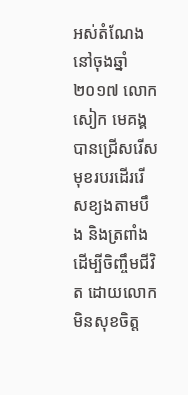អស់តំណែងនៅចុងឆ្នាំ២០១៧ លោក សៀក មេគង្គ បានជ្រើសរើសមុខរបរដើររើសខ្យងតាមបឹង និងត្រពាំង ដើម្បីចិញ្ចឹមជីវិត ដោយលោកមិនសុខចិត្ត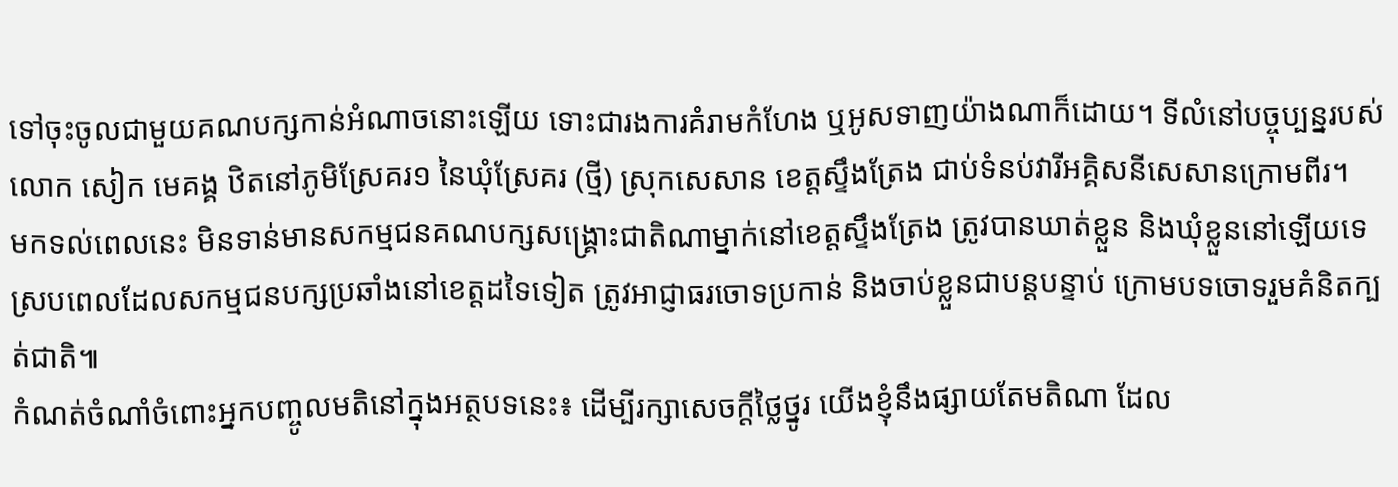ទៅចុះចូលជាមួយគណបក្សកាន់អំណាចនោះឡើយ ទោះជារងការគំរាមកំហែង ឬអូសទាញយ៉ាងណាក៏ដោយ។ ទីលំនៅបច្ចុប្បន្នរបស់លោក សៀក មេគង្គ ឋិតនៅភូមិស្រែគរ១ នៃឃុំស្រែគរ (ថ្មី) ស្រុកសេសាន ខេត្តស្ទឹងត្រែង ជាប់ទំនប់វារីអគ្គិសនីសេសានក្រោមពីរ។
មកទល់ពេលនេះ មិនទាន់មានសកម្មជនគណបក្សសង្គ្រោះជាតិណាម្នាក់នៅខេត្តស្ទឹងត្រែង ត្រូវបានឃាត់ខ្លួន និងឃុំខ្លួននៅឡើយទេ ស្របពេលដែលសកម្មជនបក្សប្រឆាំងនៅខេត្តដទៃទៀត ត្រូវអាជ្ញាធរចោទប្រកាន់ និងចាប់ខ្លួនជាបន្តបន្ទាប់ ក្រោមបទចោទរួមគំនិតក្បត់ជាតិ៕
កំណត់ចំណាំចំពោះអ្នកបញ្ចូលមតិនៅក្នុងអត្ថបទនេះ៖ ដើម្បីរក្សាសេចក្ដីថ្លៃថ្នូរ យើងខ្ញុំនឹងផ្សាយតែមតិណា ដែល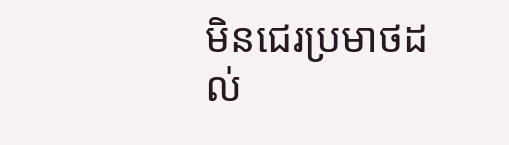មិនជេរប្រមាថដល់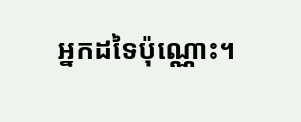អ្នកដទៃប៉ុណ្ណោះ។